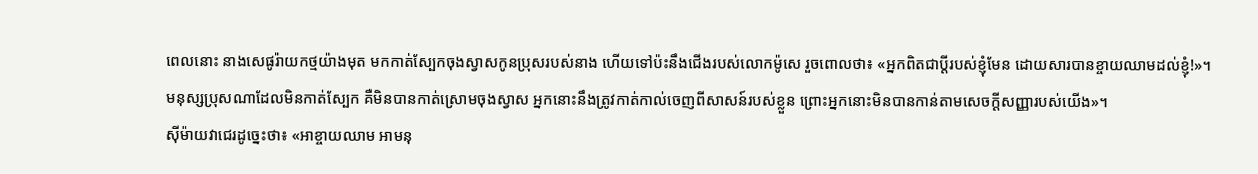ពេលនោះ នាងសេផូរ៉ាយកថ្មយ៉ាងមុត មកកាត់ស្បែកចុងស្វាសកូនប្រុសរបស់នាង ហើយទៅប៉ះនឹងជើងរបស់លោកម៉ូសេ រួចពោលថា៖ «អ្នកពិតជាប្តីរបស់ខ្ញុំមែន ដោយសារបានខ្ចាយឈាមដល់ខ្ញុំ!»។
មនុស្សប្រុសណាដែលមិនកាត់ស្បែក គឺមិនបានកាត់ស្រោមចុងស្វាស អ្នកនោះនឹងត្រូវកាត់កាល់ចេញពីសាសន៍របស់ខ្លួន ព្រោះអ្នកនោះមិនបានកាន់តាមសេចក្ដីសញ្ញារបស់យើង»។
ស៊ីម៉ាយវាជេរដូច្នេះថា៖ «អាខ្ចាយឈាម អាមនុ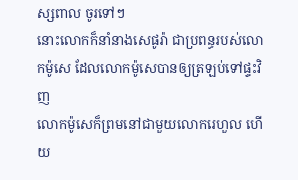ស្សពាល ចូរទៅៗ
នោះលោកក៏នាំនាងសេផូរ៉ា ជាប្រពន្ធរបស់លោកម៉ូសេ ដែលលោកម៉ូសេបានឲ្យត្រឡប់ទៅផ្ទះវិញ
លោកម៉ូសេក៏ព្រមនៅជាមួយលោករេហួល ហើយ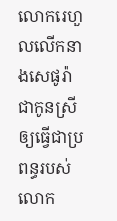លោករេហួលលើកនាងសេផូរ៉ា ជាកូនស្រី ឲ្យធ្វើជាប្រពន្ធរបស់លោក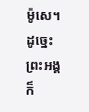ម៉ូសេ។
ដូច្នេះ ព្រះអង្គក៏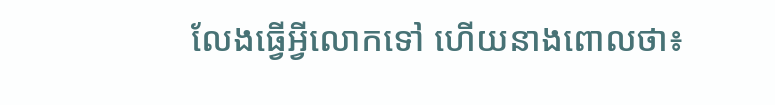លែងធ្វើអ្វីលោកទៅ ហើយនាងពោលថា៖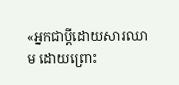«អ្នកជាប្តីដោយសារឈាម ដោយព្រោះ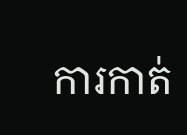ការកាត់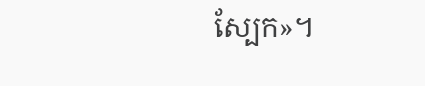ស្បែក»។